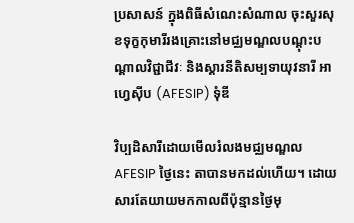ប្រសាសន៍ ក្នុងពិធីសំណេះសំណាល ចុះសួរសុខទុក្ខកុមារីរងគ្រោះនៅមជ្ឈមណ្ឌលបណ្តុះបណ្តាលវិជ្ជាជីវៈ និងស្តារនីតិសម្បទាយុវនារី អាហ្វេស៊ីប (AFESIP) ទុំឌី

វិប្បដិសារីដោយមើលរំលងមជ្ឈមណ្ឌល AFESIP ថ្ងៃនេះ តាបានមកដល់ហើយ។ ដោយសារតែយាយមកកាលពីប៉ុន្មានថ្ងៃមុ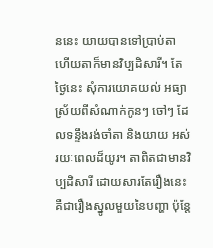ននេះ យាយបានទៅប្រាប់តា ហើយតាក៏មានវិប្បដិសារី។ តែថ្ងៃនេះ សុំការយោគយល់ អធ្យាស្រ័យពីសំណាក់កូនៗ ចៅៗ ដែលទន្ទឹងរង់ចាំតា និងយាយ អស់រយៈពេលដ៏យូរ។ តាពិតជាមានវិប្បដិសារី ដោយសារតែរឿងនេះ គឺជារឿងស្នូលមួយនៃបញ្ហា ប៉ុន្តែ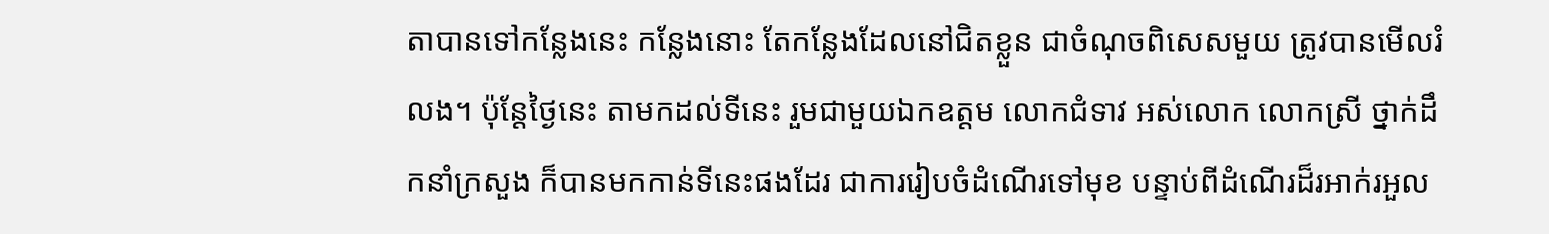តាបានទៅកន្លែងនេះ កន្លែងនោះ តែកន្លែងដែលនៅជិតខ្លួន ជាចំណុចពិសេសមួយ ត្រូវបានមើលរំលង។ ប៉ុន្តែថ្ងៃនេះ តាមកដល់ទីនេះ រួមជាមួយឯកឧត្តម លោកជំទាវ អស់លោក លោកស្រី ថ្នាក់ដឹកនាំក្រសួង ក៏បានមកកាន់ទីនេះផងដែរ ជាការរៀបចំដំណើរទៅមុខ បន្ទាប់ពីដំណើរដ៏រអាក់រអួល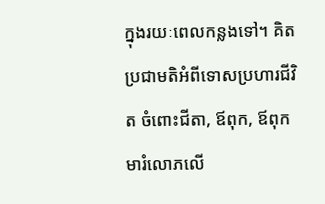ក្នុងរយៈពេលកន្លងទៅ។ គិតប្រជាមតិអំពីទោសប្រហារជីវិត ចំពោះជីតា, ឪពុក, ឪពុកមារំលោភលើ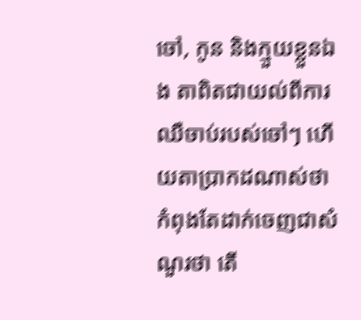ចៅ, កូន និងក្មួយខ្លួនឯង តាពិតជាយល់ពីការឈឺចាប់របស់ចៅៗ ហើយតាប្រាកដណាស់ថា កំពុងតែដាក់ចេញជាសំណួរថា តើ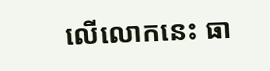លើលោកនេះ ធា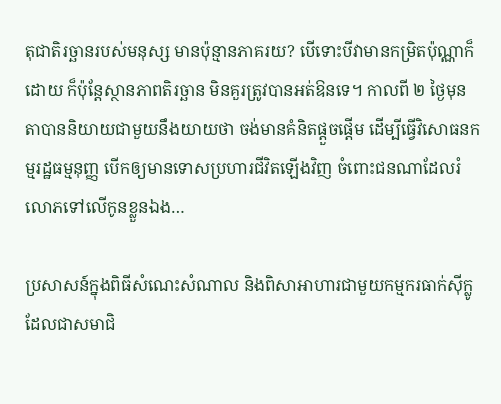តុជាតិរច្ឆានរបស់មនុស្ស មានប៉ុន្មានភាគរយ? បើទោះបីវាមានកម្រិតប៉ុណ្ណាក៏ដោយ ក៏ប៉ុន្តែស្ថានភាពតិរច្ឆាន មិនគួរត្រូវបានអត់ឱនទេ។ កាលពី ២ ថ្ងៃមុន តាបាននិយាយជាមួយនឹងយាយថា ចង់មានគំនិតផ្ដួចផ្ដើម ដើម្បីធ្វើវិសោធនកម្មរដ្ឋធម្មនុញ្ញ បើកឲ្យមានទោសប្រហារជីវិតឡើងវិញ ចំពោះជនណាដែលរំលោភទៅលើកូនខ្លួនឯង…

ប្រសាសន៍ក្នុងពិធីសំណេះសំណាល និងពិសាអាហារជាមួយកម្មករធាក់ស៊ីក្លូ ដែលជាសមាជិ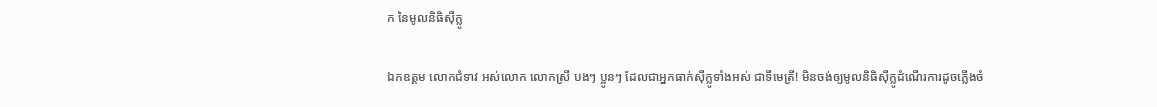ក នៃមូលនិធិស៊ីក្លូ

ឯកឧត្តម លោកជំទាវ អស់លោក លោកស្រី បងៗ ប្អូនៗ ដែលជាអ្នកធាក់ស៊ីក្លូទាំងអស់ ជាទីមេត្រី! មិនចង់ឲ្យមូលនិធិស៊ីក្លូដំណើរការដូចភ្លើងចំ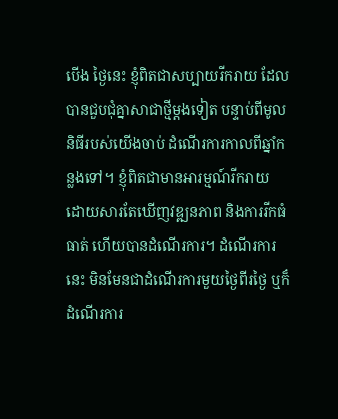បើង ថ្ងៃនេះ ខ្ញុំពិតជាសប្បាយរីករាយ ដែលបានជួបជុំគ្នាសាជាថ្មីម្តងទៀត បន្ទាប់ពីមូលនិធីរបស់យើងចាប់ ដំណើរការកាលពីឆ្នាំកន្លងទៅ។ ខ្ញុំពិតជាមានអារម្មណ៍រីករាយ ដោយសារតែឃើញវឌ្ឍនភាព និងការរីកធំធាត់ ហើយបានដំណើរការ។ ដំណើរការនេះ មិនមែនជាដំណើរការមួយថ្ងៃពីរថ្ងៃ ឬក៏ដំណើរការ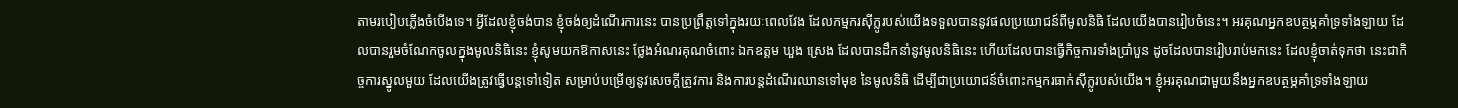តាមរបៀបភ្លើងចំបើងទេ។ អ្វីដែលខ្ញុំចង់បាន ខ្ញុំចង់ឲ្យដំណើរការនេះ បានប្រព្រឹត្តទៅក្នុងរយៈពេលវែង ដែលកម្មករស៊ីក្លូរបស់យើងទទួលបាននូវផលប្រយោជន៍ពីមូលនិធិ ដែលយើងបានរៀបចំនេះ។ អរគុណអ្នកឧបត្ថម្ភគាំទ្រទាំងឡាយ ដែលបានរួមចំណែកចូលក្នុងមូលនិធិនេះ ខ្ញុំសូមយកឱកាសនេះ ថ្លែងអំណរគុណចំពោះ ឯកឧត្តម ឃួង ស្រេង ដែលបានដឹកនាំនូវមូលនិធិនេះ ហើយដែលបានធ្វើកិច្ចការទាំងប្រាំបួន ដូចដែលបានរៀបរាប់មកនេះ ដែលខ្ញុំចាត់ទុកថា នេះជាកិច្ចការស្នូលមួយ ដែលយើងត្រូវធ្វើបន្តទៅទៀត សម្រាប់បម្រើឲ្យនូវសេចក្តីត្រូវការ និងការបន្តដំណើរឈានទៅមុខ នៃមូលនិធិ ដើម្បីជាប្រយោជន៍ចំពោះកម្មករធាក់ស៊ីក្លូរបស់យើង។ ខ្ញុំអរគុណជាមួយនឹងអ្នកឧបត្ថម្ភគាំទ្រទាំងឡាយ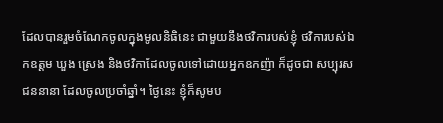ដែលបានរួមចំណែកចូលក្នុងមូលនិធិនេះ ជាមួយនឹងថវិការបស់ខ្ញុំ ថវិការបស់ឯកឧត្តម ឃួង ស្រេង និងថវិកាដែលចូលទៅដោយអ្នកឧកញ៉ា ក៏ដូចជា សប្បុរសជននានា ដែលចូលប្រចាំឆ្នាំ។ ថ្ងៃនេះ ខ្ញុំក៏សូមប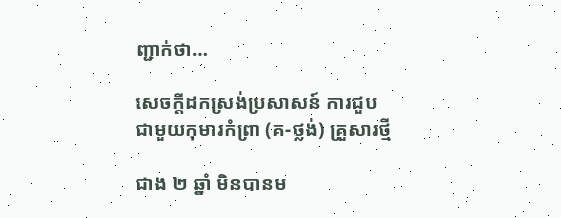ញ្ជាក់ថា…

សេចក្តីដកស្រង់ប្រសាសន៍ ការជួបជាមួយកុមារកំព្រា (គ-ថ្លង់) គ្រួសារថ្មី

ជាង ២ ឆ្នាំ មិនបានម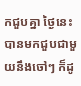កជួបគ្នា ថ្ងៃនេះ បានមកជួបជាមួយនឹងចៅៗ ក៏ដូ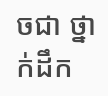ចជា ថ្នាក់ដឹក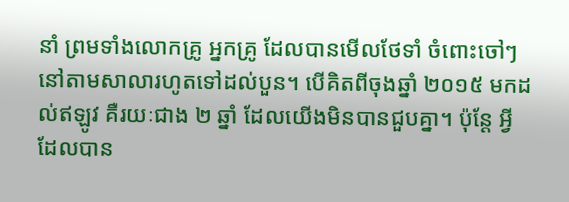នាំ ព្រមទាំងលោកគ្រូ អ្នកគ្រូ ដែលបានមើលថែទាំ ចំពោះចៅៗនៅតាមសាលារហូតទៅដល់បួន។ បើគិតពីចុងឆ្នាំ ២០១៥ មកដល់ឥឡូវ គឺរយៈជាង ២ ឆ្នាំ ដែលយើងមិនបានជួបគ្នា។ ប៉ុន្តែ អ្វីដែលបាន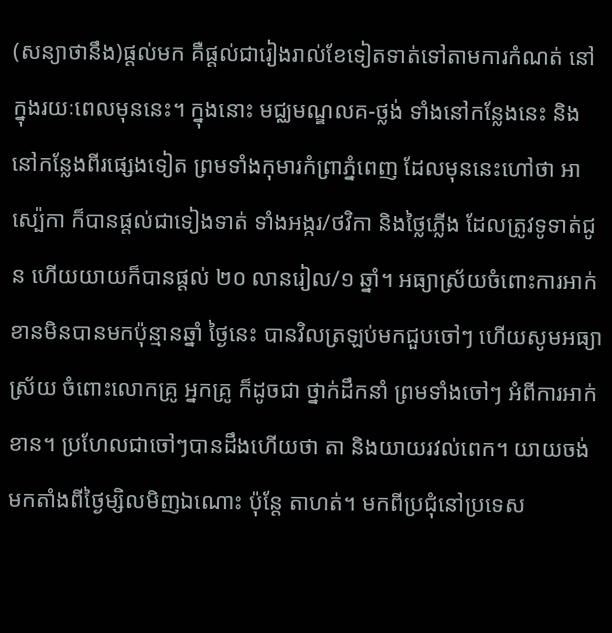(សន្យាថានឹង)ផ្តល់មក គឺផ្តល់ជារៀងរាល់ខែទៀតទាត់ទៅតាមការកំណត់ នៅក្នុងរយៈពេលមុននេះ។ ក្នុងនោះ មជ្ឈមណ្ឌលគ-ថ្លង់ ទាំងនៅកន្លែងនេះ និងនៅកន្លែងពីរផ្សេងទៀត ព្រមទាំងកុមារកំព្រាភ្នំពេញ ដែលមុននេះហៅថា អាស្ប៉េកា ក៏បានផ្តល់ជាទៀងទាត់ ទាំងអង្ករ/ថវិកា និងថ្លៃភ្លើង ដែលត្រូវទូទាត់ជូន ហើយយាយក៏បានផ្តល់ ២០ លានរៀល/១ ឆ្នាំ។ អធ្យាស្រ័យចំពោះការអាក់ខានមិនបានមកប៉ុន្មានឆ្នាំ ថ្ងៃនេះ បានវិលត្រឡប់មកជួបចៅៗ ហើយសូមអធ្យាស្រ័យ ចំពោះលោកគ្រូ អ្នកគ្រូ ក៏ដូចជា ថ្នាក់ដឹកនាំ ព្រមទាំងចៅៗ អំពីការអាក់ខាន។ ប្រហែលជាចៅៗបានដឹងហើយថា តា និងយាយរវល់ពេក។ យាយចង់មកតាំងពីថ្ងៃម្សិលមិញឯណោះ ប៉ុន្តែ តាហត់។ មកពីប្រជុំនៅប្រទេស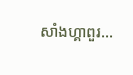សាំងហ្គាពួរ…